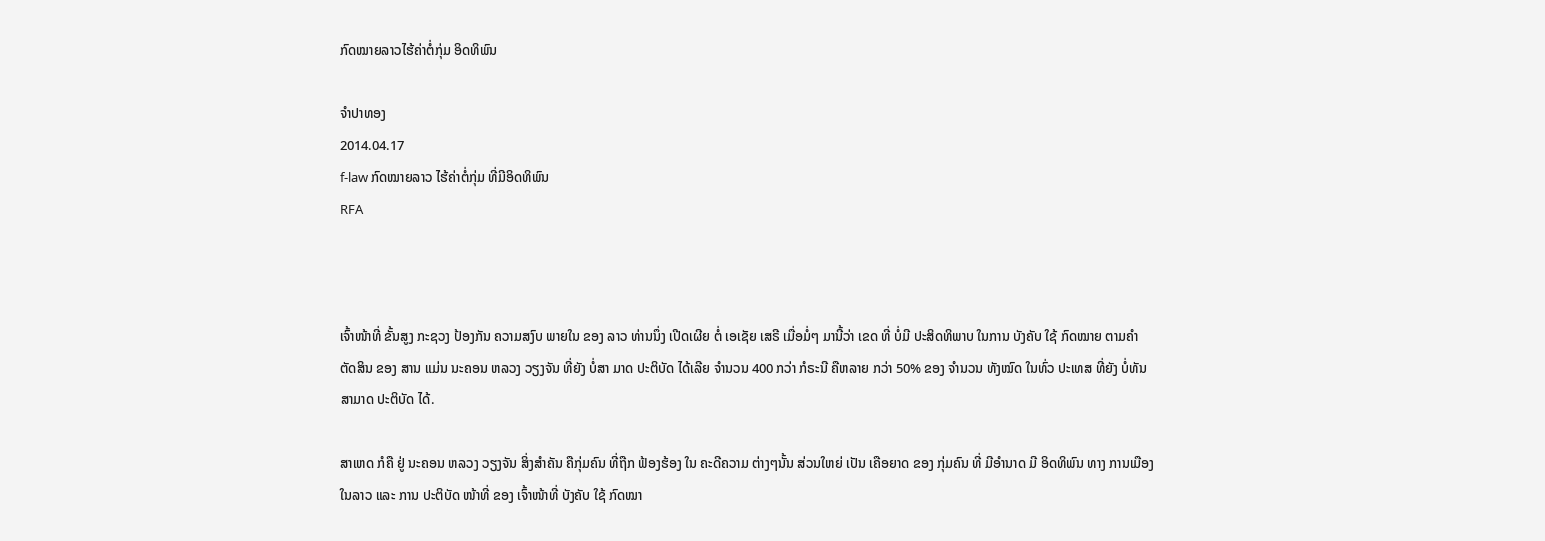ກົດໝາຍລາວໄຮ້ຄ່າຕໍ່ກຸ່ມ ອິດທິພົນ

ຈໍາປາທອງ
2014.04.17
f-law ກົດໝາຍລາວ ໄຮ້ຄ່າຕໍ່ກຸ່ມ ທີ່ມີອິດທິພົນ
RFA



ເຈົ້າໜ້າທີ່ ຂັ້ນສູງ ກະຊວງ ປ້ອງກັນ ຄວາມສງົບ ພາຍໃນ ຂອງ ລາວ ທ່ານນຶ່ງ ເປີດເຜີຍ ຕໍ່ ເອເຊັຍ ເສຣີ ເມື່ອມໍ່ໆ ມານີ້ວ່າ ເຂດ ທີ່ ບໍ່ມີ ປະສິດທິພາບ ໃນການ ບັງຄັບ ໃຊ້ ກົດໝາຍ ຕາມຄໍາ ຕັດສິນ ຂອງ ສານ ແມ່ນ ນະຄອນ ຫລວງ ວຽງຈັນ ທີ່ຍັງ ບໍ່ສາ ມາດ ປະຕິບັດ ໄດ້ເລີຍ ຈໍານວນ 400 ກວ່າ ກໍຣະນີ ຄືຫລາຍ ກວ່າ 50% ຂອງ ຈໍານວນ ທັງໝົດ ໃນທົ່ວ ປະເທສ ທີ່ຍັງ ບໍ່ທັນ ສາມາດ ປະຕິບັດ ໄດ້.

ສາເຫດ ກໍຄື ຢູ່ ນະຄອນ ຫລວງ ວຽງຈັນ ສິ່ງສໍາຄັນ ຄືກຸ່ມຄົນ ທີ່ຖືກ ຟ້ອງຮ້ອງ ໃນ ຄະດີຄວາມ ຕ່າງໆນັ້ນ ສ່ວນໃຫຍ່ ເປັນ ເຄືອຍາດ ຂອງ ກຸ່ມຄົນ ທີ່ ມີອໍານາດ ມີ ອິດທິພົນ ທາງ ການເມືອງ ໃນລາວ ແລະ ການ ປະຕິບັດ ໜ້າທີ່ ຂອງ ເຈົ້າໜ້າທີ່ ບັງຄັບ ໃຊ້ ກົດໝາ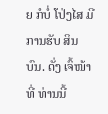ຍ ກໍບໍ່ ໂປ່ງໄສ ມີການຮັບ ສິນບົນ. ດັ່ງ ເຈົ້ໜ້າທີ່ ທ່ານນີ້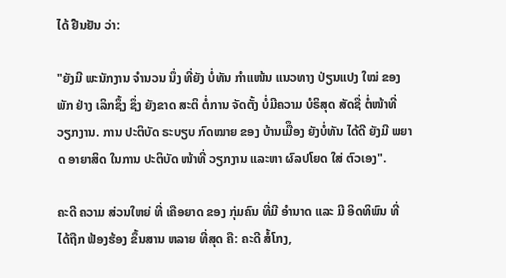ໄດ້ ຢືນຢັນ ວ່າ:

"ຍັງມີ ພະນັກງານ ຈໍານວນ ນຶ່ງ ທີ່ຍັງ ບໍ່ທັນ ກໍາແໜ້ນ ແນວທາງ ປ່ຽນແປງ ໃໝ່ ຂອງພັກ ຢ່າງ ເລິກຊຶ້ງ ຊຶ່ງ ຍັງຂາດ ສະຕິ ຕໍ່ການ ຈັດຕັ້ງ ບໍ່ມີຄວາມ ບໍຣິສຸດ ສັດຊື່ ຕໍ່ໜ້າທີ່ ວຽກງານ. ການ ປະຕິບັດ ຣະບຽບ ກົດໝາຍ ຂອງ ບ້ານເມືຶອງ ຍັງບໍ່ທັນ ໄດ້ດີ ຍັງມີ ພຍາດ ອາຍາສິດ ໃນການ ປະຕິບັດ ໜ້າທີ່ ວຽກງານ ແລະຫາ ຜົລປໂຍດ ໃສ່ ຕົວເອງ".

ຄະດີ ຄວາມ ສ່ວນໃຫຍ່ ທີ່ ເຄືອຍາດ ຂອງ ກຸ່ມຄົນ ທີ່ມີ ອໍານາດ ແລະ ມີ ອິດທິພົນ ທີ່ ໄດ້ຖືກ ຟ້ອງຮ້ອງ ຂຶ້ນສານ ຫລາຍ ທີ່ສຸດ ຄື: ຄະດີ ສໍ້ໂກງ,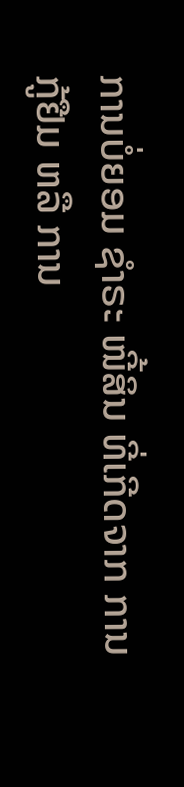ການບໍ່ຍອມ ຊໍາຣະ ໜີ້ສິນ ທີ່ເກີດຈາກ ການກູ້ຢືມ ຫລື ການ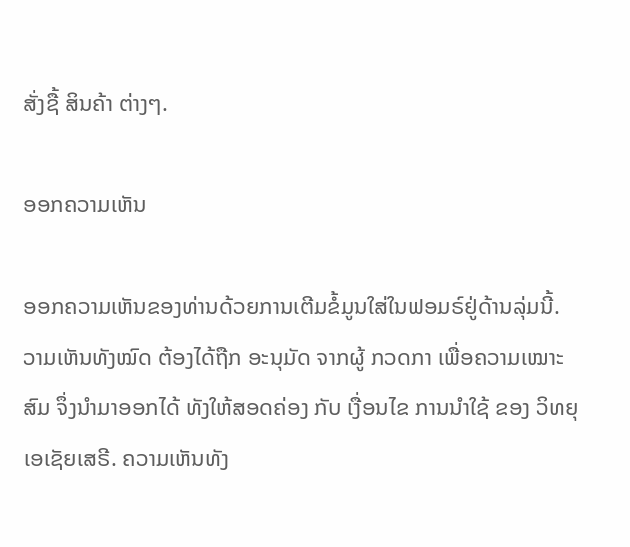ສັ່ງຊື້ ສິນຄ້າ ຕ່າງໆ.

ອອກຄວາມເຫັນ

ອອກຄວາມເຫັນຂອງທ່ານດ້ວຍການເຕີມຂໍ້ມູນໃສ່ໃນຟອມຣ໌ຢູ່ດ້ານລຸ່ມນີ້. ວາມເຫັນທັງໝົດ ຕ້ອງໄດ້ຖືກ ອະນຸມັດ ຈາກຜູ້ ກວດກາ ເພື່ອຄວາມເໝາະສົມ ຈຶ່ງນໍາມາອອກໄດ້ ທັງໃຫ້ສອດຄ່ອງ ກັບ ເງື່ອນໄຂ ການນຳໃຊ້ ຂອງ ວິທຍຸເອເຊັຍເສຣີ. ຄວາມເຫັນທັງ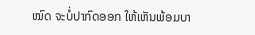ໝົດ ຈະບໍ່ປາກົດອອກ ໃຫ້ເຫັນພ້ອມບາ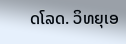ດໂລດ. ວິທຍຸເອ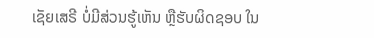ເຊັຍເສຣີ ບໍ່ມີສ່ວນຮູ້ເຫັນ ຫຼືຮັບຜິດຊອບ ໃນ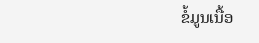ຂໍ້ມູນເນື້ອ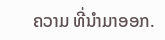ຄວາມ ທີ່ນໍາມາອອກ.